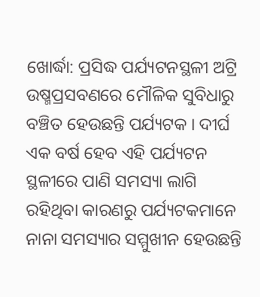ଖୋର୍ଦ୍ଧା: ପ୍ରସିଦ୍ଧ ପର୍ଯ୍ୟଟନସ୍ଥଳୀ ଅଟ୍ରି ଉଷ୍ମପ୍ରସବଣରେ ମୌଳିକ ସୁବିଧାରୁ ବଞ୍ଚିତ ହେଉଛନ୍ତି ପର୍ଯ୍ୟଟକ। ଦୀର୍ଘ ଏକ ବର୍ଷ ହେବ ଏହି ପର୍ଯ୍ୟଟନ ସ୍ଥଳୀରେ ପାଣି ସମସ୍ୟା ଲାଗି ରହିଥିବା କାରଣରୁ ପର୍ଯ୍ୟଟକମାନେ ନାନା ସମସ୍ୟାର ସମ୍ମୁଖୀନ ହେଉଛନ୍ତି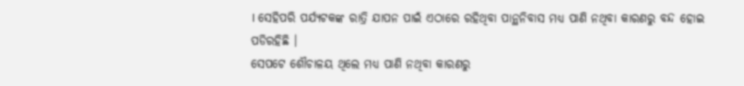। ସେହିପରି ପର୍ଯ୍ୟଟକଙ୍କ ରାତ୍ରି ଯାପନ ପାଇଁ ଏଠାରେ ରହିଥିବା ପାନ୍ଥନିବାସ ମଧ୍ୟ ପାଣି ନଥିବା କାରଣରୁ ବନ୍ଦ ହୋଇ ପଡିରହିଛି ।
ସେପଟେ ଶୌଚାଳୟ ଥିଲେ ମଧ୍ୟ ପାଣି ନଥିବା କାରଣରୁ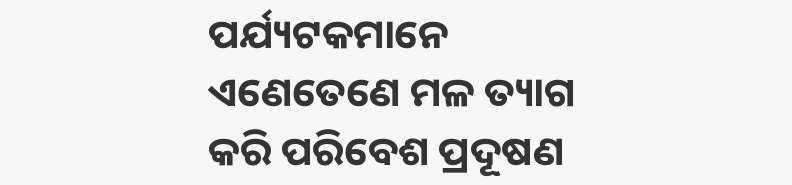ପର୍ଯ୍ୟଟକମାନେ ଏଣେତେଣେ ମଳ ତ୍ୟାଗ କରି ପରିବେଶ ପ୍ରଦୂଷଣ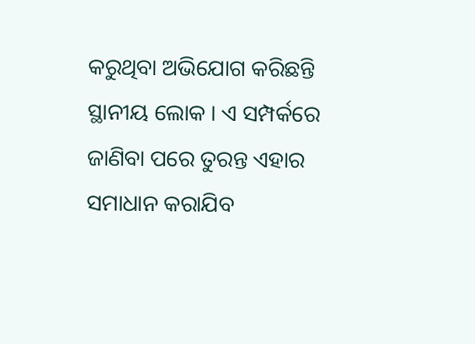କରୁଥିବା ଅଭିଯୋଗ କରିଛନ୍ତି ସ୍ଥାନୀୟ ଲୋକ । ଏ ସମ୍ପର୍କରେ ଜାଣିବା ପରେ ତୁରନ୍ତ ଏହାର ସମାଧାନ କରାଯିବ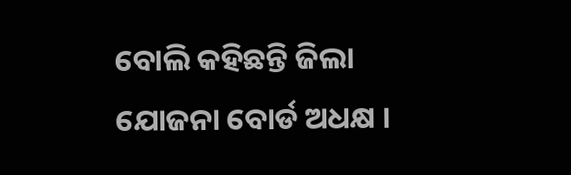ବୋଲି କହିଛନ୍ତି ଜିଲା ଯୋଜନା ବୋର୍ଡ ଅଧକ୍ଷ ।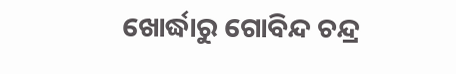ଖୋର୍ଦ୍ଧାରୁ ଗୋବିନ୍ଦ ଚନ୍ଦ୍ର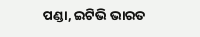ପଣ୍ଡା, ଇଟିଭି ଭାରତ